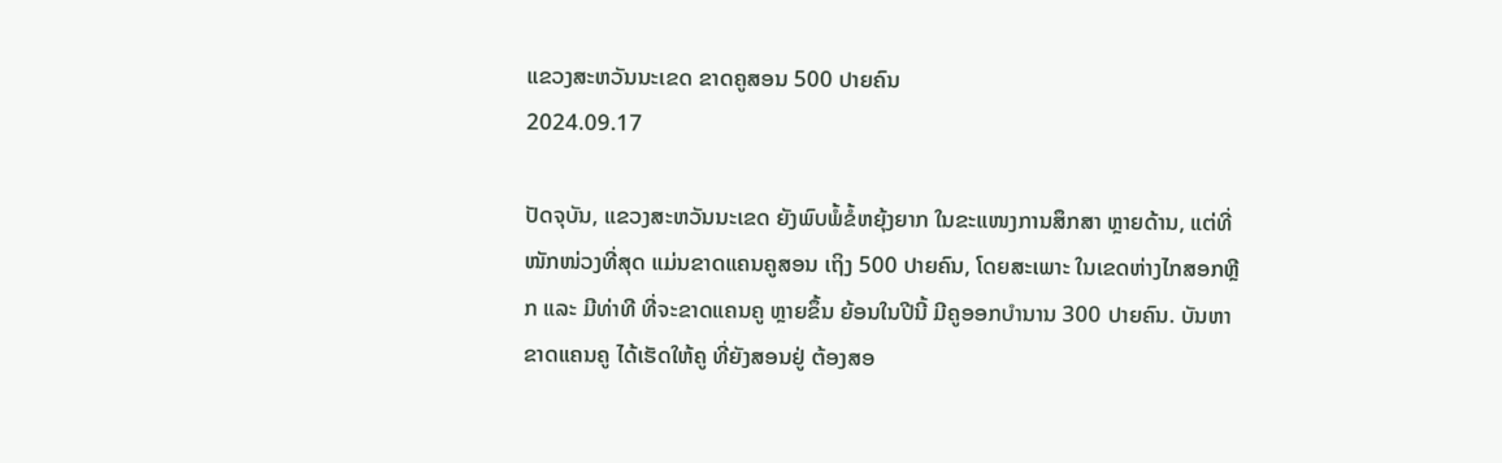ແຂວງສະຫວັນນະເຂດ ຂາດຄູສອນ 500 ປາຍຄົນ
2024.09.17

ປັດຈຸບັນ, ແຂວງສະຫວັນນະເຂດ ຍັງພົບພໍ້ຂໍ້ຫຍຸ້ງຍາກ ໃນຂະແໜງການສຶກສາ ຫຼາຍດ້ານ, ແຕ່ທີ່ໜັກໜ່ວງທີ່ສຸດ ແມ່ນຂາດແຄນຄູສອນ ເຖິງ 500 ປາຍຄົນ, ໂດຍສະເພາະ ໃນເຂດຫ່າງໄກສອກຫຼີກ ແລະ ມີທ່າທີ ທີ່ຈະຂາດແຄນຄູ ຫຼາຍຂຶ້ນ ຍ້ອນໃນປີນີ້ ມີຄູອອກບຳນານ 300 ປາຍຄົນ. ບັນຫາຂາດແຄນຄູ ໄດ້ເຮັດໃຫ້ຄູ ທີ່ຍັງສອນຢູ່ ຕ້ອງສອ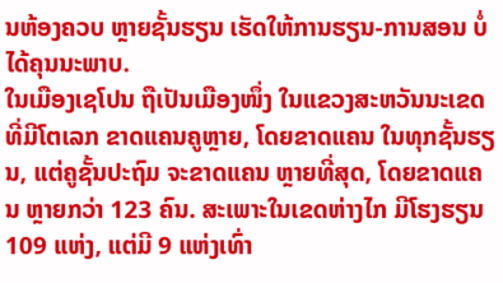ນຫ້ອງຄວບ ຫຼາຍຊັ້ນຮຽນ ເຮັດໃຫ້ການຮຽນ-ການສອນ ບໍ່ໄດ້ຄຸນນະພາບ.
ໃນເມືອງເຊໂປນ ຖືເປັນເມືອງໜຶ່ງ ໃນແຂວງສະຫວັນນະເຂດ ທີ່ມີໂຕເລກ ຂາດແຄນຄູຫຼາຍ, ໂດຍຂາດແຄນ ໃນທຸກຊັ້ນຮຽນ, ແຕ່ຄູຊັ້ນປະຖົມ ຈະຂາດແຄນ ຫຼາຍທີ່ສຸດ, ໂດຍຂາດແຄນ ຫຼາຍກວ່າ 123 ຄົນ. ສະເພາະໃນເຂດຫ່າງໄກ ມີໂຮງຮຽນ 109 ແຫ່ງ, ແຕ່ມີ 9 ແຫ່ງເທົ່າ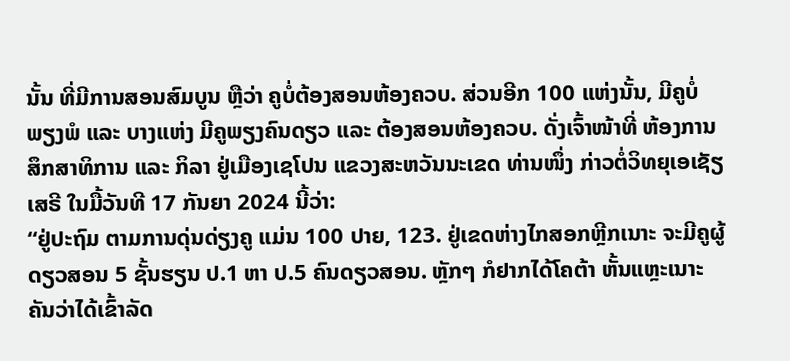ນັ້ນ ທີ່ມີການສອນສົມບູນ ຫຼືວ່າ ຄູບໍ່ຕ້ອງສອນຫ້ອງຄວບ. ສ່ວນອີກ 100 ແຫ່ງນັ້ນ, ມີຄູບໍ່ພຽງພໍ ແລະ ບາງແຫ່ງ ມີຄູພຽງຄົນດຽວ ແລະ ຕ້ອງສອນຫ້ອງຄວບ. ດັ່ງເຈົ້າໜ້າທີ່ ຫ້ອງການສຶກສາທິການ ແລະ ກິລາ ຢູ່ເມືອງເຊໂປນ ແຂວງສະຫວັນນະເຂດ ທ່ານໜຶ່ງ ກ່າວຕໍ່ວິທຍຸເອເຊັຽເສຣີ ໃນມື້ວັນທີ 17 ກັນຍາ 2024 ນີ້ວ່າ:
“ຢູ່ປະຖົມ ຕາມການດຸ່ນດ່ຽງຄູ ແມ່ນ 100 ປາຍ, 123. ຢູ່ເຂດຫ່າງໄກສອກຫຼີກເນາະ ຈະມີຄູຜູ້ດຽວສອນ 5 ຊັ້ນຮຽນ ປ.1 ຫາ ປ.5 ຄົນດຽວສອນ. ຫຼັກໆ ກໍຢາກໄດ້ໂຄຕ້າ ຫັ້ນແຫຼະເນາະ ຄັນວ່າໄດ້ເຂົ້າລັດ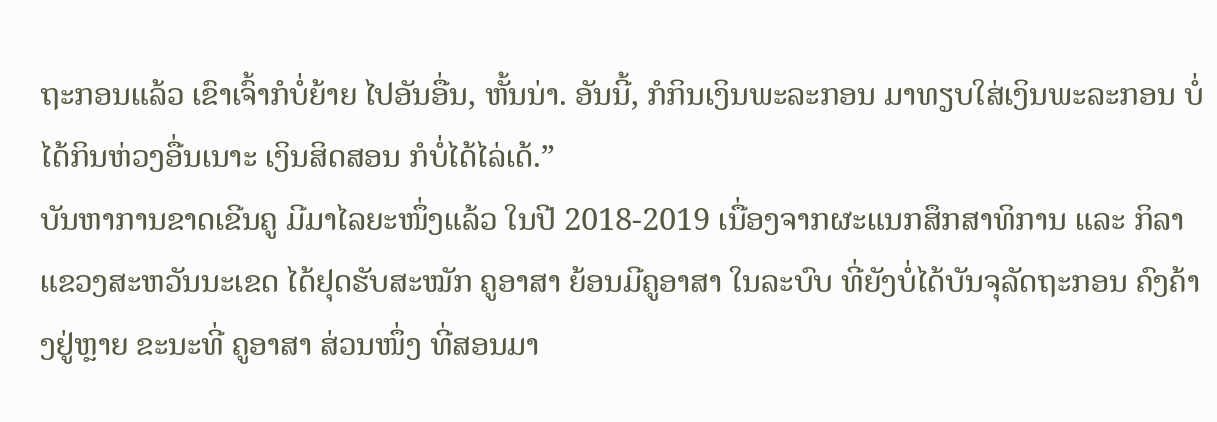ຖະກອນແລ້ວ ເຂົາເຈົ້າກໍບໍ່ຍ້າຍ ໄປອັນອື່ນ, ຫັ້ນນ່າ. ອັນນີ້, ກໍກິນເງິນພະລະກອນ ມາທຽບໃສ່ເງິນພະລະກອນ ບໍ່ໄດ້ກິນຫ່ວງອື່ນເນາະ ເງິນສິດສອນ ກໍບໍ່ໄດ້ໄລ່ເດ້.”
ບັນຫາການຂາດເຂີນຄູ ມີມາໄລຍະໜຶ່ງແລ້ວ ໃນປີ 2018-2019 ເນື່ອງຈາກຜະແນກສຶກສາທິການ ແລະ ກິລາ ແຂວງສະຫວັນນະເຂດ ໄດ້ຢຸດຮັບສະໝັກ ຄູອາສາ ຍ້ອນມີຄູອາສາ ໃນລະບົບ ທີ່ຍັງບໍ່ໄດ້ບັນຈຸລັດຖະກອນ ຄົງຄ້າງຢູ່ຫຼາຍ ຂະນະທີ່ ຄູອາສາ ສ່ວນໜຶ່ງ ທີ່ສອນມາ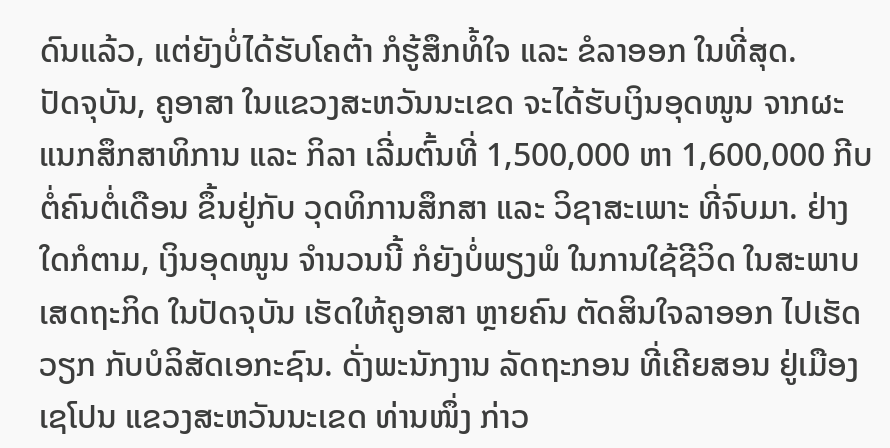ດົນແລ້ວ, ແຕ່ຍັງບໍ່ໄດ້ຮັບໂຄຕ້າ ກໍຮູ້ສຶກທໍ້ໃຈ ແລະ ຂໍລາອອກ ໃນທີ່ສຸດ.
ປັດຈຸບັນ, ຄູອາສາ ໃນແຂວງສະຫວັນນະເຂດ ຈະໄດ້ຮັບເງິນອຸດໜູນ ຈາກຜະແນກສຶກສາທິການ ແລະ ກິລາ ເລີ່ມຕົ້ນທີ່ 1,500,000 ຫາ 1,600,000 ກີບ ຕໍ່ຄົນຕໍ່ເດືອນ ຂຶ້ນຢູ່ກັບ ວຸດທິການສຶກສາ ແລະ ວິຊາສະເພາະ ທີ່ຈົບມາ. ຢ່າງໃດກໍຕາມ, ເງິນອຸດໜູນ ຈຳນວນນີ້ ກໍຍັງບໍ່ພຽງພໍ ໃນການໃຊ້ຊີວິດ ໃນສະພາບເສດຖະກິດ ໃນປັດຈຸບັນ ເຮັດໃຫ້ຄູອາສາ ຫຼາຍຄົນ ຕັດສິນໃຈລາອອກ ໄປເຮັດວຽກ ກັບບໍລິສັດເອກະຊົນ. ດັ່ງພະນັກງານ ລັດຖະກອນ ທີ່ເຄີຍສອນ ຢູ່ເມືອງເຊໂປນ ແຂວງສະຫວັນນະເຂດ ທ່ານໜຶ່ງ ກ່າວ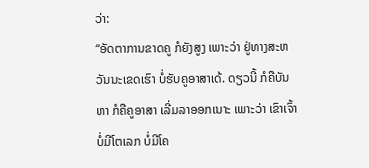ວ່າ:
“ອັດຕາການຂາດຄູ ກໍຍັງສູງ ເພາະວ່າ ຢູ່ທາງສະຫວັນນະເຂດເຮົາ ບໍ່ຮັບຄູອາສາເດ້. ດຽວນີ້ ກໍຄືບັນຫາ ກໍຄືຄູອາສາ ເລີ່ມລາອອກເນາະ ເພາະວ່າ ເຂົາເຈົ້າບໍ່ມີໂຕເລກ ບໍ່ມີໂຄ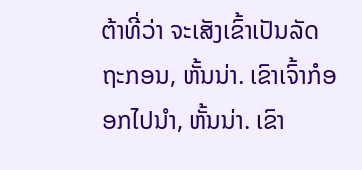ຕ້າທີ່ວ່າ ຈະເສັງເຂົ້າເປັນລັດຖະກອນ, ຫັ້ນນ່າ. ເຂົາເຈົ້າກໍອອກໄປນຳ, ຫັ້ນນ່າ. ເຂົາ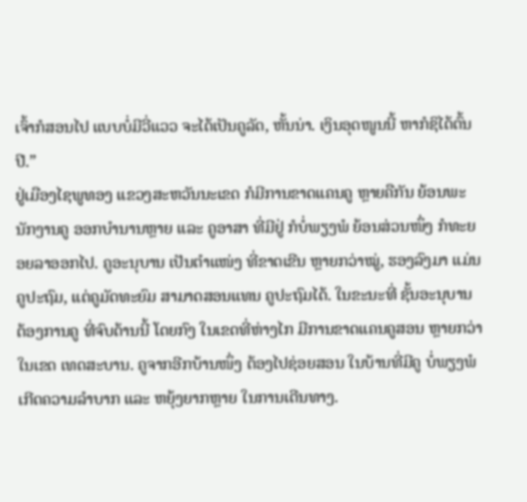ເຈົ້າກໍສອນໄປ ແບບບໍ່ມີວີ່ແວວ ຈະໄດ້ເປັນຄູລັດ, ຫັ້ນນ່າ. ເງິນອຸດໜູນນີ້ ຫາກໍຊິໄດ້ຕົ້ນປີ.”
ຢູ່ເມືອງໄຊພູທອງ ແຂວງສະຫວັນນະເຂດ ກໍມີການຂາດແຄນຄູ ຫຼາຍຄືກັນ ຍ້ອນພະນັກງານຄູ ອອກບຳນານຫຼາຍ ແລະ ຄູອາສາ ທີ່ມີຢູ່ ກໍບໍ່ພຽງພໍ ຍ້ອນສ່ວນໜຶ່ງ ກໍທະຍອຍລາອອກໄປ. ຄູອະນຸບານ ເປັນຕຳແໜ່ງ ທີ່ຂາດເຂີນ ຫຼາຍກວ່າໝູ່, ຮອງລົງມາ ແມ່ນຄູປະຖົມ, ແຕ່ຄູມັດທະຍົມ ສາມາດສອນແທນ ຄູປະຖົມໄດ້. ໃນຂະນະທີ່ ຊັ້ນອະນຸບານ ຕ້ອງການຄູ ທີ່ຈົບດ້ານນີ້ ໂດຍກົງ ໃນເຂດທີ່ຫ່າງໄກ ມີການຂາດແຄນຄູສອນ ຫຼາຍກວ່າ ໃນເຂດ ເທດສະບານ. ຄູຈາກອີກບ້ານໜຶ່ງ ຕ້ອງໄປຊ່ອຍສອນ ໃນບ້ານທີ່ມີຄູ ບໍ່ພຽງພໍ ເກີດຄວາມລຳບາກ ແລະ ຫຍຸ້ງຍາກຫຼາຍ ໃນການເດີນທາງ.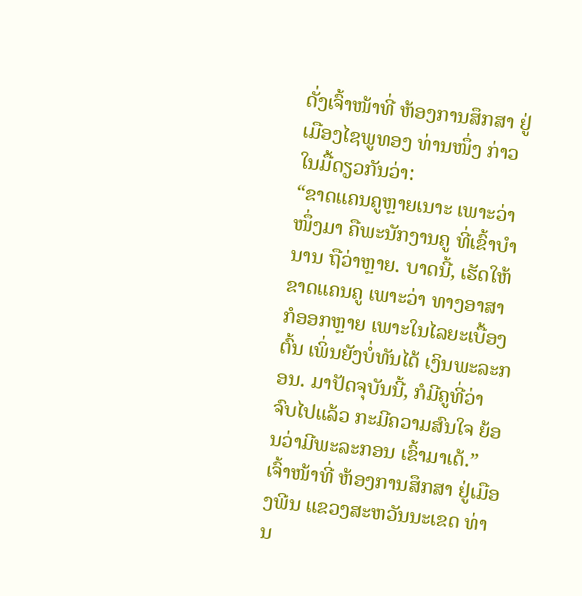ດັ່ງເຈົ້າໜ້າທີ່ ຫ້ອງການສຶກສາ ຢູ່ເມືອງໄຊພູທອງ ທ່ານໜຶ່ງ ກ່າວໃນມື້ດຽວກັນວ່າ:
“ຂາດແຄນຄູຫຼາຍເນາະ ເພາະວ່າ ໜຶ່ງມາ ຄືພະນັກງານຄູ ທີ່ເຂົ້າບຳນານ ຖືວ່າຫຼາຍ. ບາດນີ້, ເຮັດໃຫ້ຂາດແຄນຄູ ເພາະວ່າ ທາງອາສາ ກໍອອກຫຼາຍ ເພາະໃນໄລຍະເບື້ອງຕົ້ນ ເພິ່ນຍັງບໍ່ທັນໄດ້ ເງິນພະລະກອນ. ມາປັດຈຸບັນນີ້, ກໍມີຄູທີ່ວ່າ ຈົບໄປແລ້ວ ກະມີຄວາມສົນໃຈ ຍ້ອນວ່າມີພະລະກອນ ເຂົ້າມາເດ້.”
ເຈົ້າໜ້າທີ່ ຫ້ອງການສຶກສາ ຢູ່ເມືອງພີນ ແຂວງສະຫວັນນະເຂດ ທ່ານ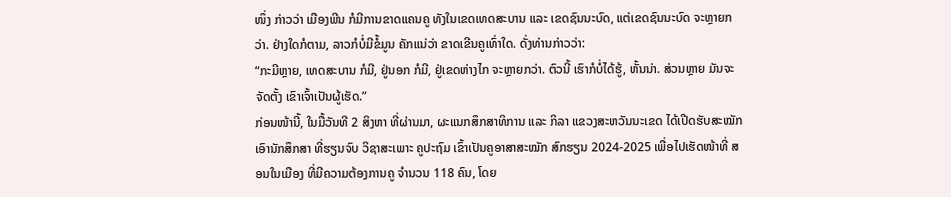ໜຶ່ງ ກ່າວວ່າ ເມືອງພີນ ກໍມີການຂາດແຄນຄູ ທັງໃນເຂດເທດສະບານ ແລະ ເຂດຊົນນະບົດ, ແຕ່ເຂດຊົນນະບົດ ຈະຫຼາຍກວ່າ. ຢ່າງໃດກໍຕາມ, ລາວກໍບໍ່ມີຂໍ້ມູນ ຄັກແນ່ວ່າ ຂາດເຂີນຄູເທົ່າໃດ. ດັ່ງທ່ານກ່າວວ່າ:
“ກະມີຫຼາຍ, ເທດສະບານ ກໍມີ, ຢູ່ນອກ ກໍມີ, ຢູ່ເຂດຫ່າງໄກ ຈະຫຼາຍກວ່າ. ຕົວນີ້ ເຮົາກໍບໍ່ໄດ້ຮູ້, ຫັ້ນນ່າ. ສ່ວນຫຼາຍ ມັນຈະຈັດຕັ້ງ ເຂົາເຈົ້າເປັນຜູ້ເຮັດ.”
ກ່ອນໜ້ານີ້, ໃນມື້ວັນທີ 2 ສິງຫາ ທີ່ຜ່ານມາ, ຜະແນກສຶກສາທິການ ແລະ ກິລາ ແຂວງສະຫວັນນະເຂດ ໄດ້ເປີດຮັບສະໝັກ ເອົານັກສຶກສາ ທີ່ຮຽນຈົບ ວິຊາສະເພາະ ຄູປະຖົມ ເຂົ້າເປັນຄູອາສາສະໝັກ ສົກຮຽນ 2024-2025 ເພື່ອໄປເຮັດໜ້າທີ່ ສອນໃນເມືອງ ທີ່ມີຄວາມຕ້ອງການຄູ ຈຳນວນ 118 ຄົນ, ໂດຍ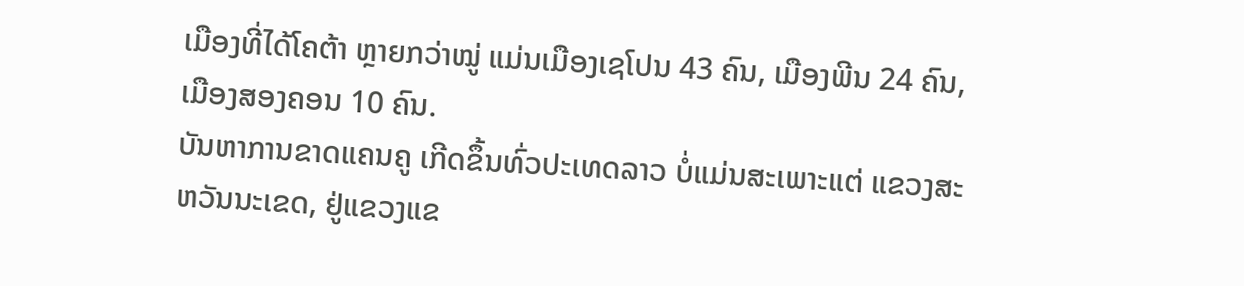ເມືອງທີ່ໄດ້ໂຄຕ້າ ຫຼາຍກວ່າໝູ່ ແມ່ນເມືອງເຊໂປນ 43 ຄົນ, ເມືອງພີນ 24 ຄົນ, ເມືອງສອງຄອນ 10 ຄົນ.
ບັນຫາການຂາດແຄນຄູ ເກີດຂຶ້ນທົ່ວປະເທດລາວ ບໍ່ແມ່ນສະເພາະແຕ່ ແຂວງສະຫວັນນະເຂດ, ຢູ່ແຂວງແຂ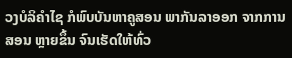ວງບໍລິຄຳໄຊ ກໍພົບບັນຫາຄູສອນ ພາກັນລາອອກ ຈາກການສອນ ຫຼາຍຂຶ້ນ ຈົນເຮັດໃຫ້ທົ່ວ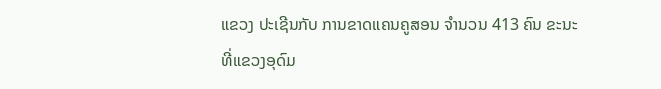ແຂວງ ປະເຊີນກັບ ການຂາດແຄນຄູສອນ ຈຳນວນ 413 ຄົນ ຂະນະທີ່ແຂວງອຸດົມ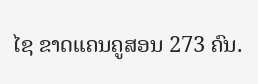ໄຊ ຂາດແຄນຄູສອນ 273 ຄົນ.